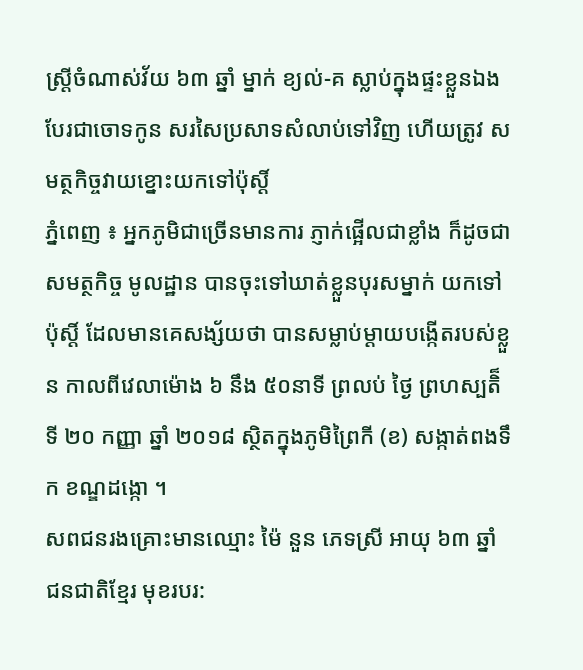ស្ត្រីចំណាស់វ័យ ៦៣ ឆ្នាំ ម្នាក់ ខ្យល់-គ ស្លាប់ក្នុងផ្ទះខ្លួនឯង បែរជាចោទកូន សរសៃប្រសាទសំលាប់ទៅវិញ ហើយត្រូវ សមត្ថកិច្ចវាយខ្នោះយកទៅប៉ុស្ដិ៍
ភ្នំពេញ ៖ អ្នកភូមិជាច្រើនមានការ ភ្ញាក់ផ្អើលជាខ្លាំង ក៏ដូចជាសមត្ថកិច្ច មូលដ្ឋាន បានចុះទៅឃាត់ខ្លួនបុរសម្នាក់ យកទៅប៉ុស្ដិ៍ ដែលមានគេសង្ស័យថា បានសម្លាប់ម្ដាយបង្កើតរបស់ខ្លួន កាលពីវេលាម៉ោង ៦ នឹង ៥០នាទី ព្រលប់ ថ្ងៃ ព្រហស្បតិ៏ ទី ២០ កញ្ញា ឆ្នាំ ២០១៨ ស្ថិតក្នុងភូមិព្រៃកី (ខ) សង្កាត់ពងទឹក ខណ្ឌដង្កោ ។
សពជនរងគ្រោះមានឈ្មោះ ម៉ៃ នួន ភេទស្រី អាយុ ៦៣ ឆ្នាំ ជនជាតិខ្មែរ មុខរបរ: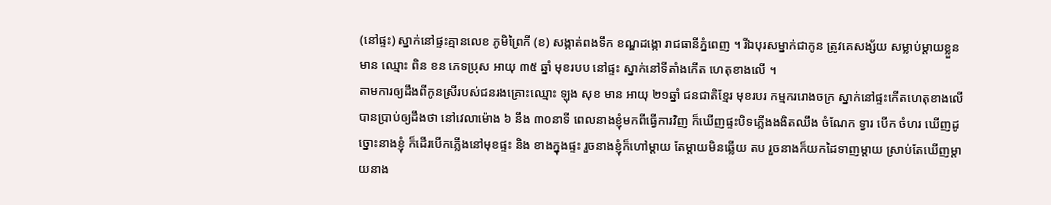(នៅផ្ទះ) ស្នាក់នៅផ្ទះគ្មានលេខ ភូមិព្រៃកី (ខ) សង្កាត់ពងទឹក ខណ្ឌដង្កោ រាជធានីភ្នំពេញ ។ រីឯបុរសម្នាក់ជាកូន ត្រូវគេសង្ស័យ សម្លាប់ម្ដាយខ្លួន មាន ឈ្មោះ ពិន ខន ភេទប្រុស អាយុ ៣៥ ឆ្នាំ មុខរបប នៅផ្ទះ ស្នាក់នៅទីតាំងកើត ហេតុខាងលើ ។
តាមការឲ្យដឹងពីកូនស្រីរបស់ជនរងគ្រោះឈ្មោះ ឡុង សុខ មាន អាយុ ២១ឆ្នាំ ជនជាតិខ្មែរ មុខរបរ កម្មកររោងចក្រ ស្នាក់នៅផ្ទះកើតហេតុខាងលើ បានប្រាប់ឲ្យដឹងថា នៅវេលាម៉ោង ៦ នឹង ៣០នាទី ពេលនាងខ្ញុំមកពីធ្វើការវិញ ក៏ឃើញផ្ទះបិទភ្លើងងងិតឈឹង ចំណែក ទ្វារ បើក ចំហរ ឃើញដូច្នោះនាងខ្ញុំ ក៏ដើរបើកភ្លើងនៅមុខផ្ទះ និង ខាងក្នុងផ្ទះ រួចនាងខ្ញុំក៏ហៅម្តាយ តែម្តាយមិនឆ្លើយ តប រួចនាងក៏យកដៃទាញម្តាយ ស្រាប់តែឃើញម្តាយនាង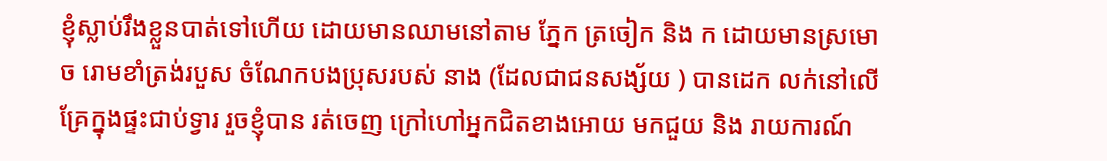ខ្ញុំស្លាប់រឹងខ្លួនបាត់ទៅហើយ ដោយមានឈាមនៅតាម ភ្នែក ត្រចៀក និង ក ដោយមានស្រមោច រោមខាំត្រង់របួស ចំណែកបងប្រុសរបស់ នាង (ដែលជាជនសង្ស័យ ) បានដេក លក់នៅលើគ្រែក្នុងផ្ទះជាប់ទ្វារ រួចខ្ញុំបាន រត់ចេញ ក្រៅហៅអ្នកជិតខាងអោយ មកជួយ និង រាយការណ៍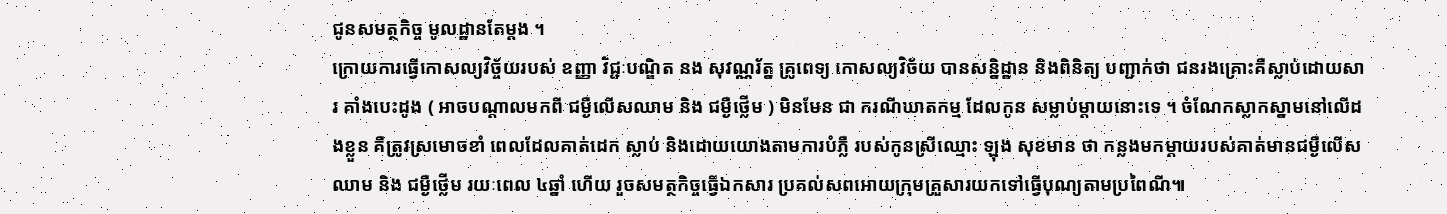ជូនសមត្ថកិច្ច មូលដ្ឋានតែម្តង ។
ក្រោយការធ្វើកោសល្យវិច្ច័យរបស់ ឧញ្ញា វិជ្ជៈបណ្ឌិត នង សុវណ្ណរ័ត្ន គ្រូពេទ្យ កោសល្យវិច័យ បានសន្និដ្ឋាន និងពិនិត្យ បញ្ជាក់ថា ជនរងគ្រោះគឺស្លាប់ដោយសារ គាំងបេះដូង ( អាចបណ្តាលមកពី ជម្ងឺលើសឈាម និង ជម្ងឺថ្លើម ) មិនមែន ជា ករណីឃាតកម្ម ដែលកូន សម្លាប់ម្ដាយនោះទេ ។ ចំណែកស្លាកស្នាមនៅលើដងខ្លួន គឺត្រូវស្រមោចខាំ ពេលដែលគាត់ដេក ស្លាប់ និងដោយយោងតាមការបំភ្លឺ របស់កូនស្រីឈ្មោះ ឡុង សុខមាន ថា កន្លងមកម្តាយរបស់គាត់មានជម្ងឺលើសឈាម និង ជម្ងឺថ្លើម រយៈពេល ៤ឆ្នាំ ហើយ រួចសមត្ថកិច្ចធ្វើឯកសារ ប្រគល់សពអោយក្រុមគ្រួសារយកទៅធ្វើបុណ្យតាមប្រពៃណី៕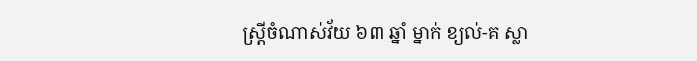ស្ត្រីចំណាស់វ័យ ៦៣ ឆ្នាំ ម្នាក់ ខ្យល់-គ ស្លា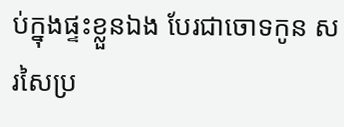ប់ក្នុងផ្ទះខ្លួនឯង បែរជាចោទកូន សរសៃប្រ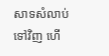សាទសំលាប់ទៅវិញ ហើ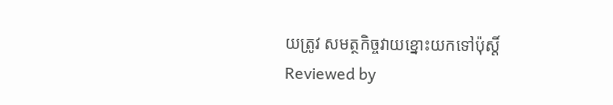យត្រូវ សមត្ថកិច្ចវាយខ្នោះយកទៅប៉ុស្ដិ៍
Reviewed by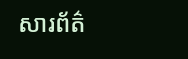សារព័ត៌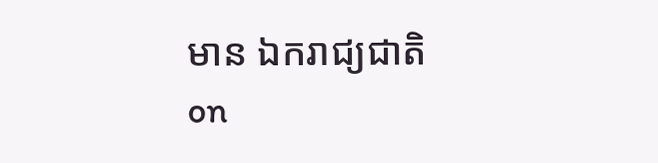មាន ឯករាជ្យជាតិ
on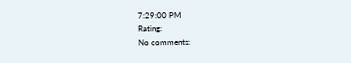7:29:00 PM
Rating:
No comments: